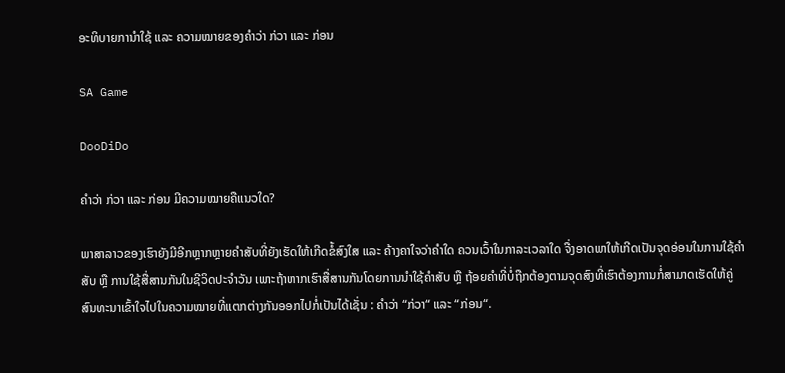ອະທິບາຍການຳໃຊ້ ແລະ ຄວາມໝາຍຂອງຄຳວ່າ ກ່ວາ ແລະ ກ່ອນ

SA Game

DooDiDo

ຄຳວ່າ ກ່ວາ ແລະ ກ່ອນ ມີຄວາມໝາຍຄືແນວໃດ?

ພາສາລາວຂອງເຮົາຍັງມີອີກຫຼາກຫຼາຍຄຳສັບທີ່ຍັງເຮັດໃຫ້ເກີດຂໍ້ສົງໃສ ແລະ ຄ້າງຄາໃຈວ່າຄຳໃດ ຄວນເວົ້າໃນກາລະເວລາໃດ ຈື່ງອາດພາໃຫ້ເກີດເປັນຈຸດອ່ອນໃນການໃຊ້ຄຳສັບ ຫຼື ການໃຊ້ສື່ສານກັນໃນຊີວິດປະຈຳວັນ ເພາະຖ້າຫາກເຮົາສື່ສານກັນໂດຍການນຳໃຊ້ຄຳສັບ ຫຼື ຖ້ອຍຄຳທີ່ບໍ່ຖືກຕ້ອງຕາມຈຸດສົງທີ່ເຮົາຕ້ອງການກໍ່ສາມາດເຮັດໃຫ້ຄູ່ສົນທະນາເຂົ້າໃຈໄປໃນຄວາມໝາຍທີ່ແຕກຕ່າງກັນອອກໄປກໍ່ເປັນໄດ້ເຊັ່ນ : ຄຳວ່າ “ກ່ວາ“ ແລະ “ກ່ອນ“.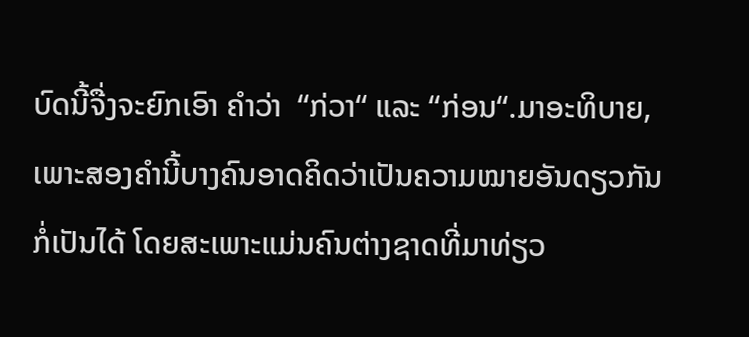ບົດນີ້ຈື່ງຈະຍົກເອົາ ຄຳວ່າ  “ກ່ວາ“ ແລະ “ກ່ອນ“.ມາອະທິບາຍ, ເພາະສອງຄຳນີ້ບາງຄົນອາດຄິດວ່າເປັນຄວາມໝາຍອັນດຽວກັນກໍ່ເປັນໄດ້ ໂດຍສະເພາະແມ່ນຄົນຕ່າງຊາດທີ່ມາທ່ຽວ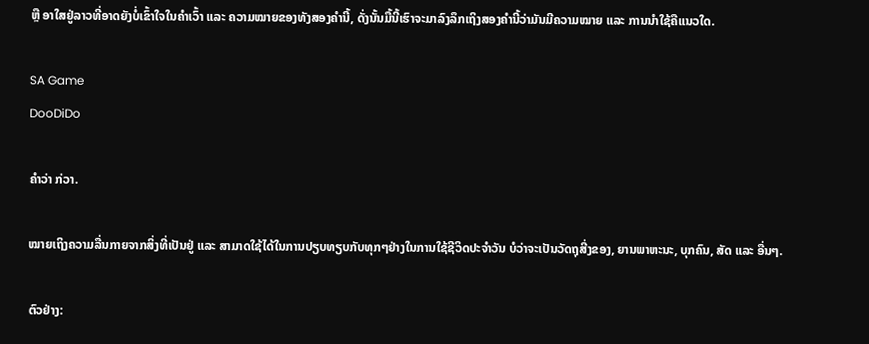ຫຼື ອາໃສຢູ່ລາວທີ່ອາດຍັງບໍ່ເຂົ້າໃຈໃນຄຳເວົ້າ ແລະ ຄວາມໝາຍຂອງທັງສອງຄຳນີ້, ດັ່ງນັ້ນມື້ນີ້ເຮົາຈະມາລົງລຶກເຖິງສອງຄຳນີ້ວ່າມັນມີຄວາມໝາຍ ແລະ ການນຳໃຊ້ຄືແນວໃດ.

SA Game
DooDiDo

ຄຳວ່າ ກ່ວາ.

ໝາຍເຖິງຄວາມລື່ນກາຍຈາກສິ່ງທີ່ເປັນຢູ່ ແລະ ສາມາດໃຊ້ໄດ້ໃນການປຽບທຽບກັບທຸກໆຢ່າງໃນການໃຊ້ຊີວິດປະຈຳວັນ ບໍວ່າຈະເປັນວັດຖຸສີ່ງຂອງ, ຍານພາຫະນະ, ບຸກຄົນ, ສັດ ແລະ ອື່ນໆ.

ຕົວຢ່າງ: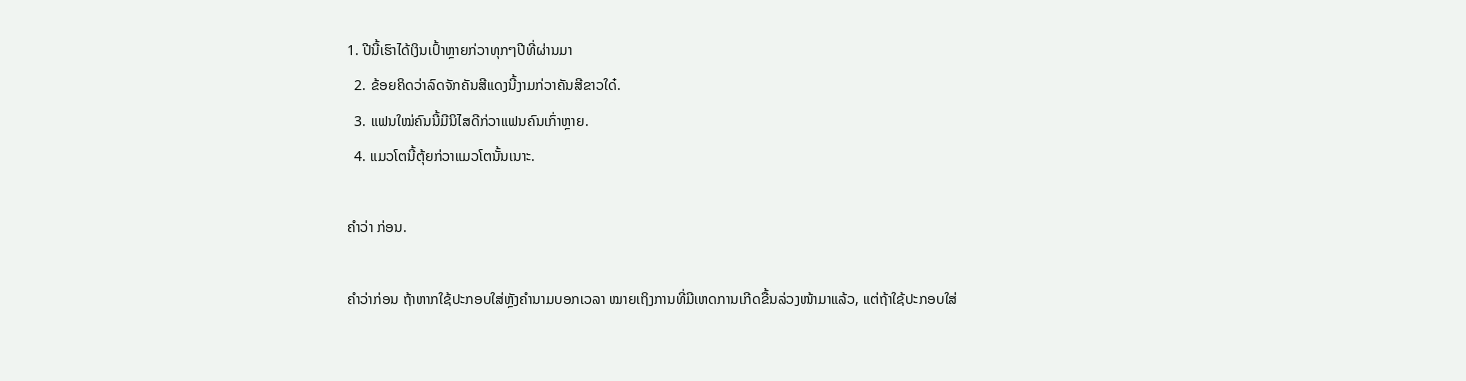1. ປີນີ້ເຮົາໄດ້ເງິນເປົ້າຫຼາຍກ່ວາທຸກໆປີທີ່ຜ່ານມາ
  2. ຂ້ອຍຄິດວ່າລົດຈັກຄັນສີແດງນີ້ງາມກ່ວາຄັນສີຂາວໃດ໋.
  3. ແຟນໃໝ່ຄົນນີ້ມີນິໄສດີກ່ວາແຟນຄົນເກົ່າຫຼາຍ.
  4. ແມວໂຕນີ້ຕຸ້ຍກ່ວາແມວໂຕນັ້ນເນາະ.

ຄຳວ່າ ກ່ອນ.

ຄຳວ່າກ່ອນ ຖ້າຫາກໃຊ້ປະກອບໃສ່ຫຼັງຄຳນາມບອກເວລາ ໝາຍເຖິງການທີ່ມີເຫດການເກີດຂື້ນລ່ວງໜ້າມາແລ້ວ, ແຕ່ຖ້າໃຊ້ປະກອບໃສ່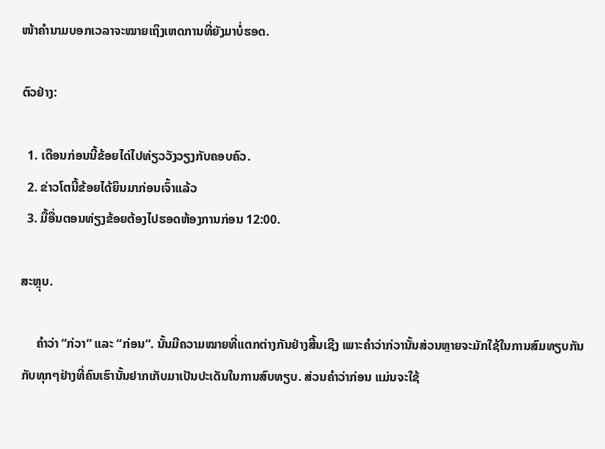ໜ້າຄຳນາມບອກເວລາຈະໝາຍເຖິງເຫດການທີ່ຍັງມາບໍ່ຮອດ.

ຕົວຢ່າງ:

  1. ເດືອນກ່ອນນີ້ຂ້ອຍໄດ່ໄປທ່ຽວວັງວຽງກັບຄອບຄົວ.
  2. ຂ່າວໂຕນີ້ຂ້ອຍໄດ້ຍິນມາກ່ອນເຈົ້າແລ້ວ
  3. ມື້ອື່ນຕອນທ່ຽງຂ້ອຍຕ້ອງໄປຮອດຫ້ອງການກ່ອນ 12:00.

ສະຫຼຸບ.

     ຄຳວ່າ “ກ່ວາ“ ແລະ “ກ່ອນ“. ນັ້ນມີຄວາມໝາຍທີ່ແຕກຕ່າງກັນຢ່າງສີ້ນເຊີງ ເພາະຄຳວ່າກ່ວານັ້ນສ່ວນຫຼາຍຈະມັກໃຊ້ໃນການສົມທຽບກັນກັບທຸກໆຢ່າງທີ່ຄົນເຮົານັ້ນຢາກເກັບມາເປັນປະເດັນໃນການສົບທຽບ. ສ່ວນຄຳວ່າກ່ອນ ແມ່ນຈະໃຊ້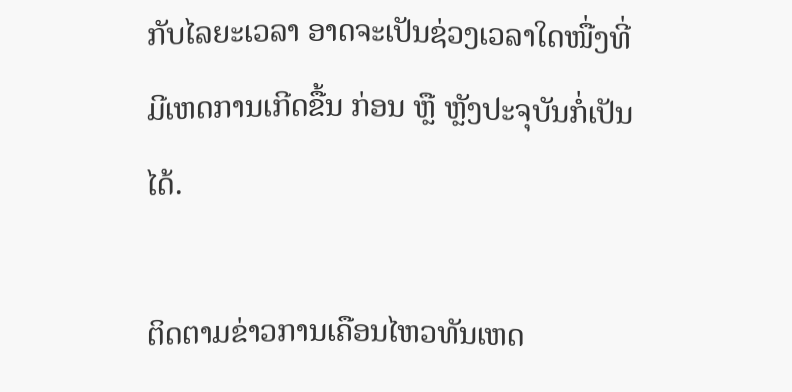ກັບໄລຍະເວລາ ອາດຈະເປັນຊ່ວງເວລາໃດໜື່ງທີ່ມີເຫດການເກີດຂື້ນ ກ່ອນ ຫຼື ຫຼັງປະຈຸບັນກໍ່ເປັນໄດ້.

ຕິດຕາມຂ່າວການເຄືອນໄຫວທັນເຫດ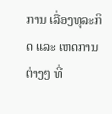ການ ເລື່ອງທຸລະກິດ ແລະ ເຫດການຕ່າງໆ ທີ່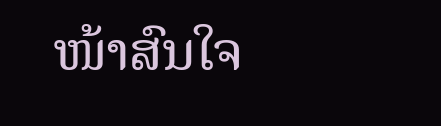ໜ້າສົນໃຈ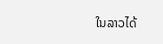ໃນລາວໄດ້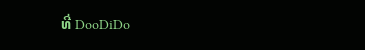ທີ່ DooDiDo